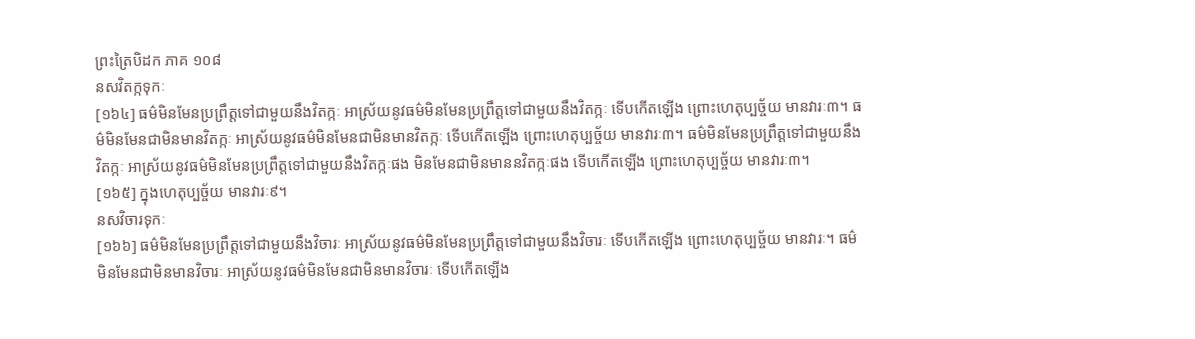ព្រះត្រៃបិដក ភាគ ១០៨
នសវិតក្កទុកៈ
[១៦៤] ធម៌មិនមែនប្រព្រឹត្តទៅជាមួយនឹងវិតក្កៈ អាស្រ័យនូវធម៌មិនមែនប្រព្រឹត្តទៅជាមួយនឹងវិតក្កៈ ទើបកើតឡើង ព្រោះហេតុប្បច្ច័យ មានវារៈ៣។ ធម៌មិនមែនជាមិនមានវិតក្កៈ អាស្រ័យនូវធម៌មិនមែនជាមិនមានវិតក្កៈ ទើបកើតឡើង ព្រោះហេតុប្បច្ច័យ មានវារៈ៣។ ធម៌មិនមែនប្រព្រឹត្តទៅជាមួយនឹងវិតក្កៈ អាស្រ័យនូវធម៌មិនមែនប្រព្រឹត្តទៅជាមួយនឹងវិតក្កៈផង មិនមែនជាមិនមាននវិតក្កៈផង ទើបកើតឡើង ព្រោះហេតុប្បច្ច័យ មានវារៈ៣។
[១៦៥] ក្នុងហេតុប្បច្ច័យ មានវារៈ៩។
នសវិចារទុកៈ
[១៦៦] ធម៌មិនមែនប្រព្រឹត្តទៅជាមួយនឹងវិចារៈ អាស្រ័យនូវធម៌មិនមែនប្រព្រឹត្តទៅជាមួយនឹងវិចារៈ ទើបកើតឡើង ព្រោះហេតុប្បច្ច័យ មានវារៈ។ ធម៌មិនមែនជាមិនមានវិចារៈ អាស្រ័យនូវធម៌មិនមែនជាមិនមានវិចារៈ ទើបកើតឡើង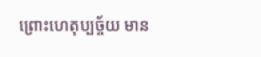ព្រោះហេតុប្បច្ច័យ មាន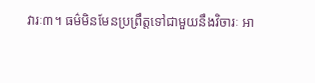វារៈ៣។ ធម៌មិនមែនប្រព្រឹត្តទៅជាមួយនឹងវិចារៈ អា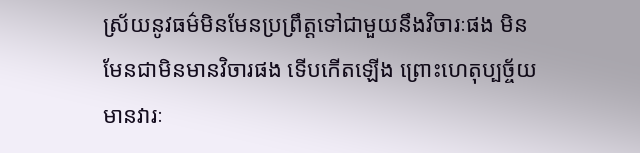ស្រ័យនូវធម៌មិនមែនប្រព្រឹត្តទៅជាមួយនឹងវិចារៈផង មិនមែនជាមិនមានវិចារផង ទើបកើតឡើង ព្រោះហេតុប្បច្ច័យ មានវារៈ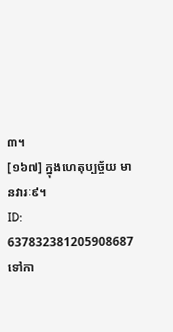៣។
[១៦៧] ក្នុងហេតុប្បច្ច័យ មានវារៈ៩។
ID: 637832381205908687
ទៅកា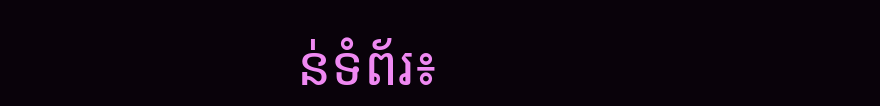ន់ទំព័រ៖